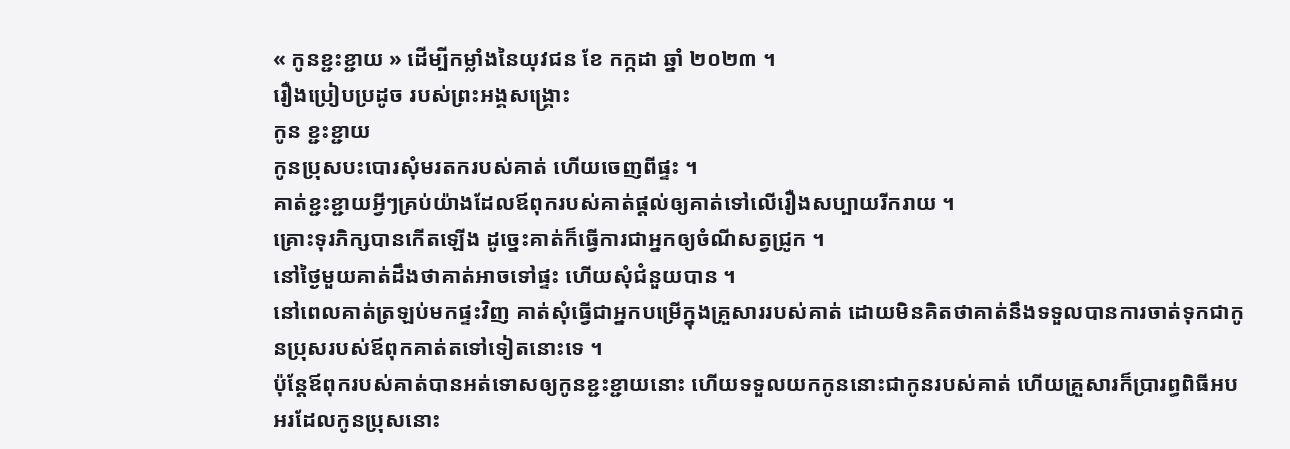« កូនខ្ជះខ្ជាយ » ដើម្បីកម្លាំងនៃយុវជន ខែ កក្កដា ឆ្នាំ ២០២៣ ។
រឿងប្រៀបប្រដូច របស់ព្រះអង្គសង្រ្គោះ
កូន ខ្ជះខ្ជាយ
កូនប្រុសបះបោរសុំមរតករបស់គាត់ ហើយចេញពីផ្ទះ ។
គាត់ខ្ជះខ្ជាយអ្វីៗគ្រប់យ៉ាងដែលឪពុករបស់គាត់ផ្តល់ឲ្យគាត់ទៅលើរឿងសប្បាយរីករាយ ។
គ្រោះទុរភិក្សបានកើតឡើង ដូច្នេះគាត់ក៏ធ្វើការជាអ្នកឲ្យចំណីសត្វជ្រូក ។
នៅថ្ងៃមួយគាត់ដឹងថាគាត់អាចទៅផ្ទះ ហើយសុំជំនួយបាន ។
នៅពេលគាត់ត្រឡប់មកផ្ទះវិញ គាត់សុំធ្វើជាអ្នកបម្រើក្នុងគ្រួសាររបស់គាត់ ដោយមិនគិតថាគាត់នឹងទទួលបានការចាត់ទុកជាកូនប្រុសរបស់ឪពុកគាត់តទៅទៀតនោះទេ ។
ប៉ុន្តែឪពុករបស់គាត់បានអត់ទោសឲ្យកូនខ្ជះខ្ជាយនោះ ហើយទទួលយកកូននោះជាកូនរបស់គាត់ ហើយគ្រួសារក៏ប្រារព្ធពិធីអបអរដែលកូនប្រុសនោះ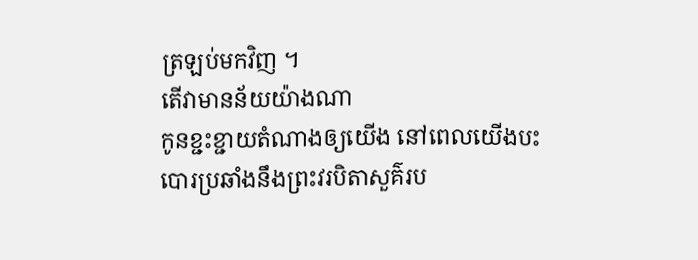ត្រឡប់មកវិញ ។
តើវាមានន័យយ៉ាងណា
កូនខ្ជះខ្ជាយតំណាងឲ្យយើង នៅពេលយើងបះបោរប្រឆាំងនឹងព្រះវរបិតាសួគ៌រប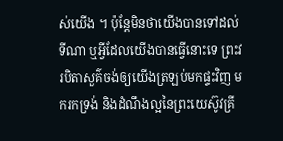ស់យើង ។ ប៉ុន្តែមិនថាយើងបានទៅដល់ទីណា ឬអ្វីដែលយើងបានធ្វើនោះទេ ព្រះវរបិតាសួគ៌ចង់ឲ្យយើងត្រឡប់មកផ្ទះវិញ មករកទ្រង់ និងដំណឹងល្អនៃព្រះយេស៊ូវគ្រី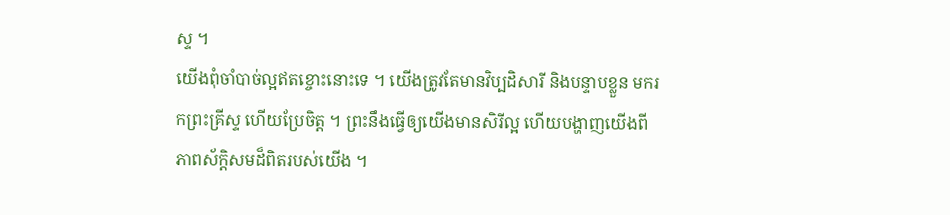ស្ទ ។
យើងពុំចាំបាច់ល្អឥតខ្ចោះនោះទេ ។ យើងត្រូវតែមានវិប្បដិសារី និងបន្ទាបខ្លួន មករកព្រះគ្រីស្ទ ហើយប្រែចិត្ត ។ ព្រះនឹងធ្វើឲ្យយើងមានសិរីល្អ ហើយបង្ហាញយើងពីភាពស័ក្ដិសមដ៏ពិតរបស់យើង ។